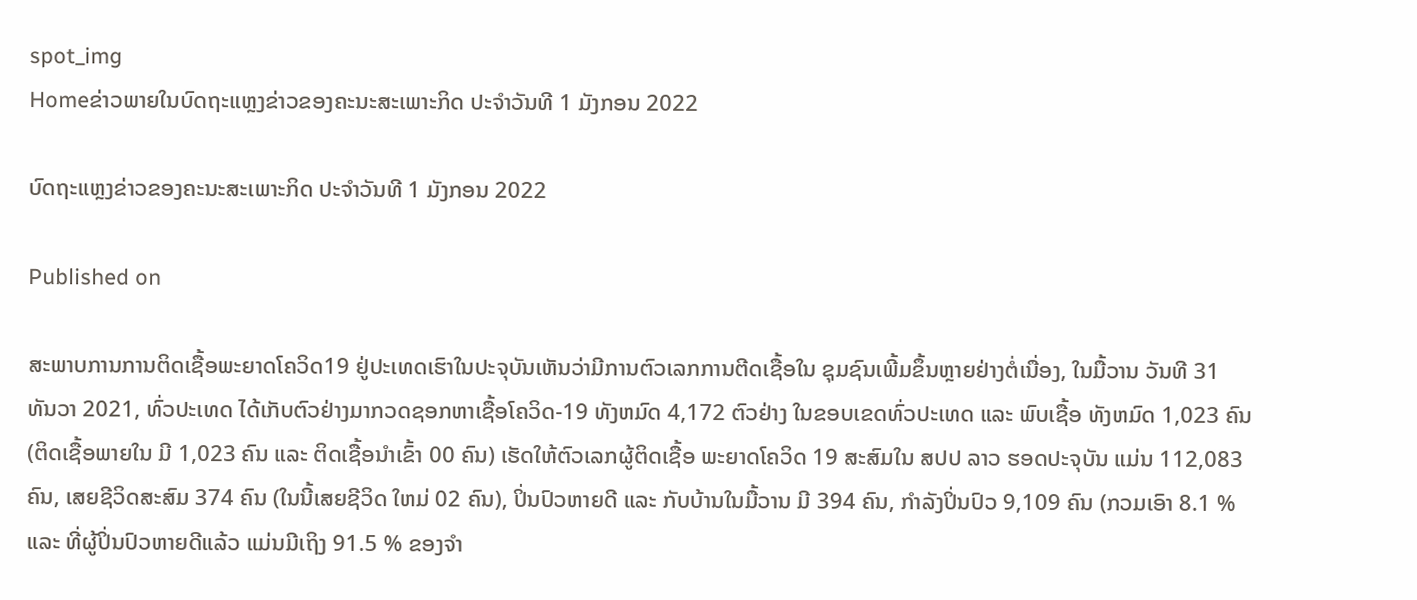spot_img
Homeຂ່າວພາຍໃນບົດຖະແຫຼງຂ່າວຂອງຄະນະສະເພາະກິດ ປະຈໍາວັນທີ 1 ມັງກອນ 2022

ບົດຖະແຫຼງຂ່າວຂອງຄະນະສະເພາະກິດ ປະຈໍາວັນທີ 1 ມັງກອນ 2022

Published on

ສະພາບການການຕິດເຊື້ອພະຍາດໂຄວິດ19 ຢູ່ປະເທດເຮົາໃນປະຈຸບັນເຫັນວ່າມີການຕົວເລກການຕີດເຊື້ອໃນ ຊຸມຊົນເພີ້ມຂຶ້ນຫຼາຍຢ່າງຕໍ່ເນື່ອງ, ໃນມື້ວານ ວັນທີ 31 ທັນວາ 2021, ທົ່ວປະເທດ ໄດ້ເກັບຕົວຢ່າງມາກວດຊອກຫາເຊື້ອໂຄວິດ-19 ທັງຫມົດ 4,172 ຕົວຢ່າງ ໃນຂອບເຂດທົ່ວປະເທດ ແລະ ພົບເຊື້ອ ທັງຫມົດ 1,023 ຄົນ (ຕິດເຊື້ອພາຍໃນ ມີ 1,023 ຄົນ ແລະ ຕິດເຊື້ອນໍາເຂົ້າ 00 ຄົນ) ເຮັດໃຫ້ຕົວເລກຜູ້ຕິດເຊື້ອ ພະຍາດໂຄວິດ 19 ສະສົມໃນ ສປປ ລາວ ຮອດປະຈຸບັນ ແມ່ນ 112,083 ຄົນ, ເສຍຊີວິດສະສົມ 374 ຄົນ (ໃນນີ້ເສຍຊີວິດ ໃຫມ່ 02 ຄົນ), ປິ່ນປົວຫາຍດີ ແລະ ກັບບ້ານໃນມື້ວານ ມີ 394 ຄົນ, ກໍາລັງປິ່ນປົວ 9,109 ຄົນ (ກວມເອົາ 8.1 % ແລະ ທີ່ຜູ້ປິ່ນປົວຫາຍດີແລ້ວ ແມ່ນມີເຖິງ 91.5 % ຂອງຈໍາ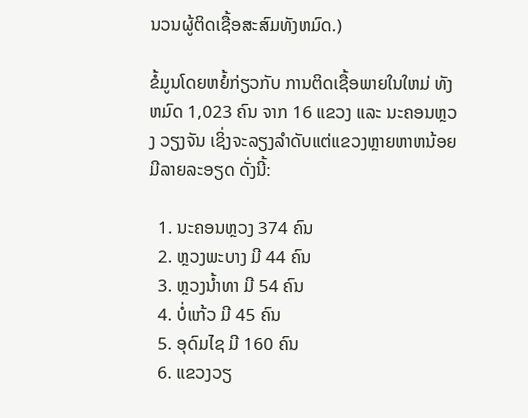ນວນຜູ້ຕິດເຊື້ອສະສົມທັງຫມົດ.)

ຂໍ້ມູນໂດຍຫຍໍ້ກ່ຽວກັບ ການຕິດເຊື້ອພາຍໃນໃຫມ່ ທັງຫມົດ 1,023 ຄົນ ຈາກ 16 ແຂວງ ແລະ ນະຄອນຫຼວງ ວຽງຈັນ ເຊິ່ງຈະລຽງລໍາດັບແຕ່ແຂວງຫຼາຍຫາຫນ້ອຍມີລາຍລະອຽດ ດັ່ງນີ້:

  1. ນະຄອນຫຼວງ 374 ຄົນ
  2. ຫຼວງພະບາງ ມີ 44 ຄົນ
  3. ຫຼວງນໍ້າທາ ມີ 54 ຄົນ
  4. ບໍ່ແກ້ວ ມີ 45 ຄົນ
  5. ອຸດົມໄຊ ມີ 160 ຄົນ
  6. ແຂວງວຽ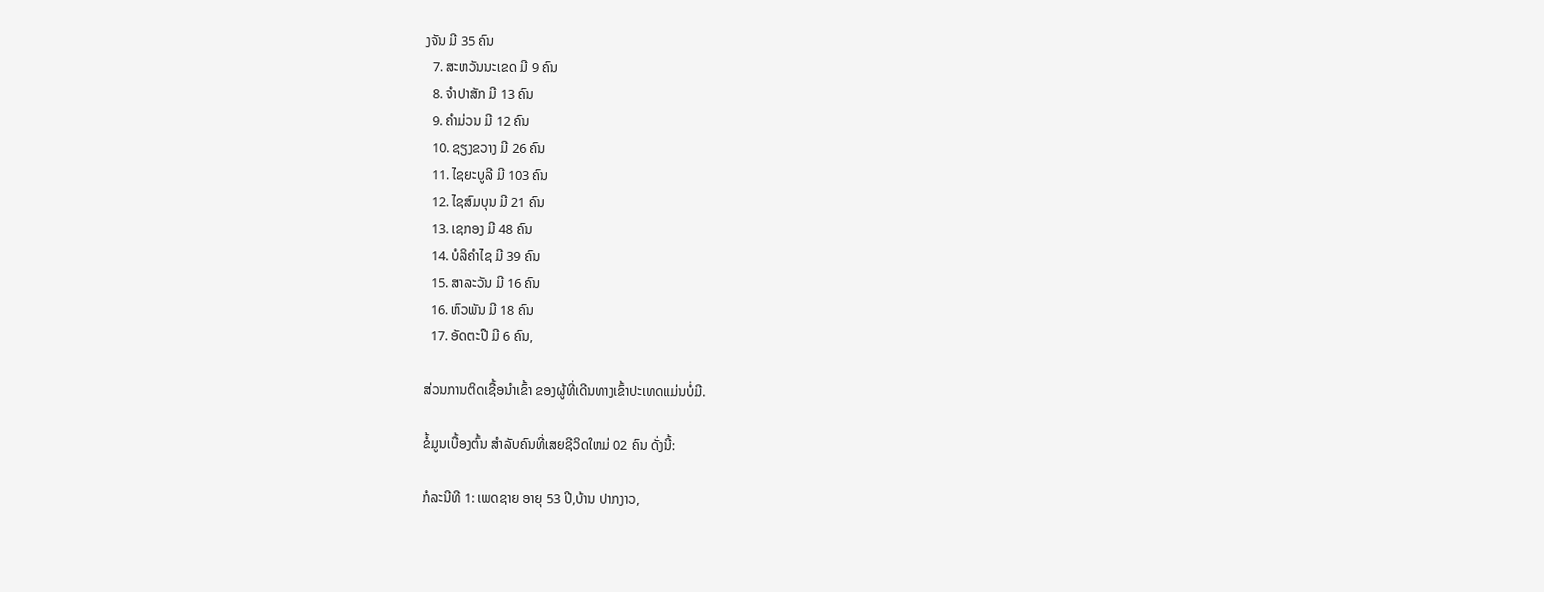ງຈັນ ມີ 35 ຄົນ
  7. ສະຫວັນນະເຂດ ມີ 9 ຄົນ
  8. ຈໍາປາສັກ ມີ 13 ຄົນ
  9. ຄໍາມ່ວນ ມີ 12 ຄົນ
  10. ຊຽງຂວາງ ມີ 26 ຄົນ
  11. ໄຊຍະບູລີ ມີ 103 ຄົນ
  12. ໄຊສົມບຸນ ມີ 21 ຄົນ
  13. ເຊກອງ ມີ 48 ຄົນ
  14. ບໍລິຄໍາໄຊ ມີ 39 ຄົນ
  15. ສາລະວັນ ມີ 16 ຄົນ
  16. ຫົວພັນ ມີ 18 ຄົນ
  17. ອັດຕະປື ມີ 6 ຄົນ,

ສ່ວນການຕິດເຊື້ອນໍາເຂົ້າ ຂອງຜູ້ທີ່ເດີນທາງເຂົ້າປະເທດແມ່ນບໍ່ມີ.

ຂໍ້ມູນເບື້ອງຕົ້ນ ສໍາລັບຄົນທີ່ເສຍຊີວິດໃຫມ່ 02 ຄົນ ດັ່ງນີ້:

ກໍລະນີທີ 1: ເພດຊາຍ ອາຍຸ 53 ປີ,ບ້ານ ປາກງາວ,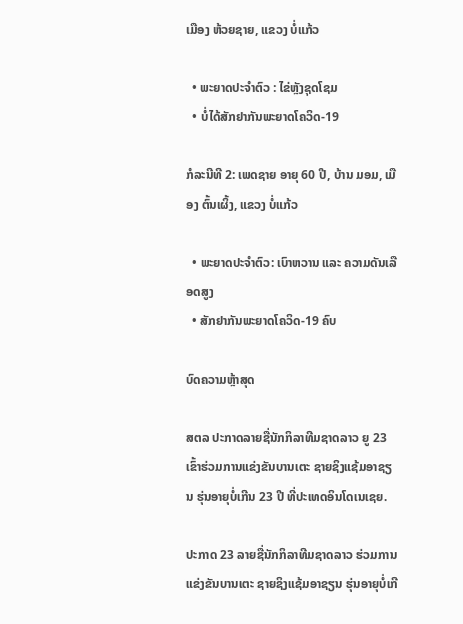ເມືອງ ຫ້ວຍຊາຍ, ແຂວງ ບໍ່ແກ້ວ

  • ພະຍາດປະຈໍາຕົວ : ໄຂ່ຫຼັງຊຸດໂຊມ
  • ບໍ່ໄດ້ສັກຢາກັນພະຍາດໂຄວິດ-19

ກໍລະນີທີ 2: ເພດຊາຍ ອາຍຸ 60 ປີ, ບ້ານ ມອມ, ເມືອງ ຕົ້ນເຜິ້ງ, ແຂວງ ບໍ່ແກ້ວ

  • ພະຍາດປະຈໍາຕົວ: ເບົາຫວານ ແລະ ຄວາມດັນເລືອດສູງ
  • ສັກຢາກັນພະຍາດໂຄວິດ-19 ຄົບ

ບົດຄວາມຫຼ້າສຸດ

ສຕລ ປະກາດລາຍຊື່ນັກກິລາທີມຊາດລາວ ຍູ 23 ເຂົ້າຮ່ວມການແຂ່ງຂັນບານເຕະ ຊາຍຊິງແຊ້ມອາຊຽນ ຮຸ່ນອາຍຸບໍ່ເກີນ 23 ປີ ທີ່ປະເທດອິນໂດເນເຊຍ.

ປະກາດ 23 ລາຍຊື່ນັກກິລາທີມຊາດລາວ ຮ່ວມການແຂ່ງຂັນບານເຕະ ຊາຍຊິງແຊ້ມອາຊຽນ ຮຸ່ນອາຍຸບໍ່ເກີ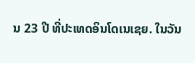ນ 23 ປີ ທີ່ປະເທດອິນໂດເນເຊຍ. ໃນວັນ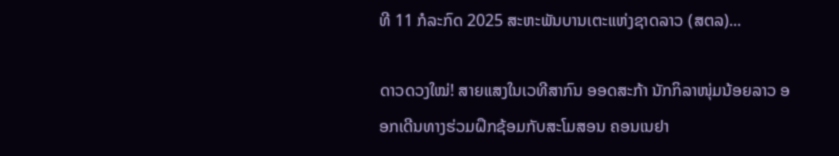ທີ 11 ກໍລະກົດ 2025 ສະຫະພັນບານເຕະແຫ່ງຊາດລາວ (ສຕລ)...

ດາວດວງໃໝ່! ສາຍແສງໃນເວທີສາກົນ ອອດສະກ້າ ນັກກິລາໜຸ່ມນ້ອຍລາວ ອອກເດີນທາງຮ່ວມຝຶກຊ້ອມກັບສະໂມສອນ ຄອນເນຢາ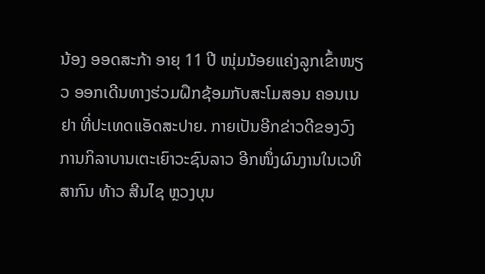ນ້ອງ ອອດສະກ້າ ອາຍຸ 11 ປີ ໜຸ່ມນ້ອຍແຄ່ງລູກເຂົ້າໜຽວ ອອກເດີນທາງຮ່ວມຝຶກຊ້ອມກັບສະໂມສອນ ຄອນເນຢາ ທີ່ປະເທດແອັດສະປາຍ. ກາຍເປັນອີກຂ່າວດີຂອງວົງການກິລາບານເຕະເຍົາວະຊົນລາວ ອີກໜຶ່ງຜົນງານໃນເວທີສາກົນ ທ້າວ ສີນໄຊ ຫຼວງບຸນ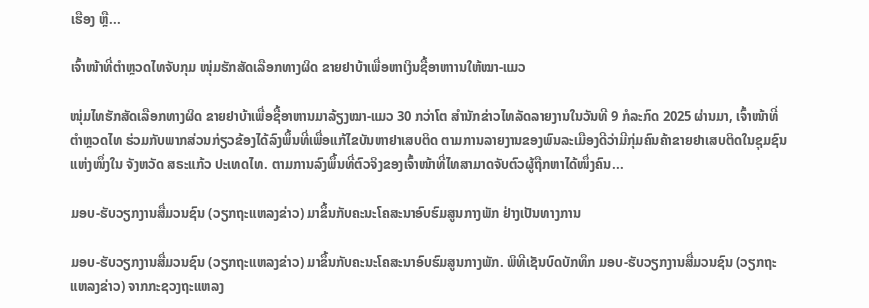ເຮືອງ ຫຼື...

ເຈົ້າໜ້າທີ່ຕຳຫຼວດໄທຈັບກຸມ ໜຸ່ມຮັກສັດເລືອກທາງຜິດ ຂາຍຢາບ້າເພື່ອຫາເງິນຊື້ອາຫາານໃຫ້ໝາ-ແມວ

ໜຸ່ມໄທຮັກສັດເລືອກທາງຜິດ ຂາຍຢາບ້າເພື່ອຊື້ອາຫານມາລ້ຽງໝາ-ແມວ 30 ກວ່າໂຕ ສຳນັກຂ່າວໄທລັດລາຍງານໃນວັນທີ 9 ກໍລະກົດ 2025 ຜ່ານມາ, ເຈົ້າໜ້າທີ່ຕຳຫຼວດໄທ ຮ່ວມກັບພາກສ່ວນກ່ຽວຂ້ອງໄດ້ລົງພຶ້ນທີ່ເພື່ອແກ້ໄຂບັນຫາຢາເສບຕິດ ຕາມການລາຍງານຂອງພົນລະເມືອງດີວ່າມີກຸ່ມຄົນຄ້າຂາຍຢາເສບຕິດໃນຊຸມຊົນແຫ່ງໜຶ່ງໃນ ຈັງຫວັດ ສຣະແກ້ວ ປະເທດໄທ. ຕາມການລົງພຶ້ນທີ່ຕົວຈິງຂອງເຈົ້າໜ້າທີ່ໄທສາມາດຈັບຕົວຜູ້ຖືກຫາໄດ້ໜຶ່ງຄົນ...

ມອບ-ຮັບວຽກງານສື່ມວນຊົນ (ວຽກຖະແຫລງຂ່າວ) ມາຂຶ້ນກັບຄະນະໂຄສະນາອົບຮົມສູນກາງພັກ ຢ່າງເປັນທາງການ

ມອບ-ຮັບວຽກງານສື່ມວນຊົນ (ວຽກຖະແຫລງຂ່າວ) ມາຂຶ້ນກັບຄະນະໂຄສະນາອົບຮົມສູນກາງພັກ. ພິທີເຊັນບົດບັກທຶກ ມອບ-ຮັບວຽກງານສື່ມວນຊົນ (ວຽກຖະແຫລງຂ່າວ) ຈາກກະຊວງຖະແຫລງ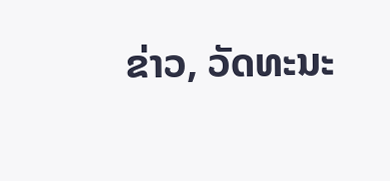ຂ່າວ, ວັດທະນະ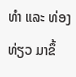ທຳ ແລະ ທ່ອງທ່ຽວ ມາຂຶ້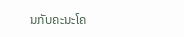ນກັບຄະນະໂຄ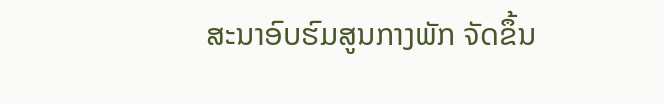ສະນາອົບຮົມສູນກາງພັກ ຈັດຂຶ້ນ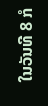ໃນວັນທີ 8 ກໍ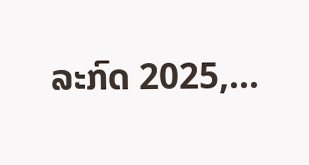ລະກົດ 2025,...